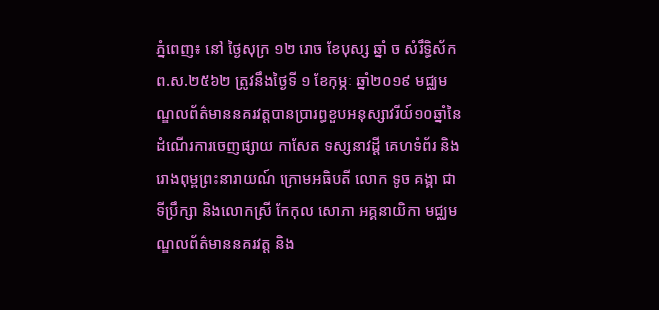ភ្នំពេញ៖ នៅ ថ្ងៃសុក្រ ១២ រោច ខែបុស្ស ឆ្នាំ ច សំរឹទ្ធិស័ក ព.ស.២៥៦២ ត្រូវនឹងថ្ងៃទី ១ ខែកុម្ភៈ ឆ្នាំ២០១៩ មជ្ឈមណ្ឌលព័ត៌មាននគរវត្តបានប្រារព្ធខួបអនុស្សាវរីយ៍១០ឆ្នាំនៃដំណើរការចេញផ្សាយ កាសែត ទស្សនាវដ្តី គេហទំព័រ និង រោងពុម្ពព្រះនារាយណ៍ ក្រោមអធិបតី លោក ទូច គង្គា ជាទីប្រឹក្សា និងលោកស្រី កែកុល សោភា អគ្គនាយិកា មជ្ឈមណ្ឌលព័ត៌មាននគរវត្ត និង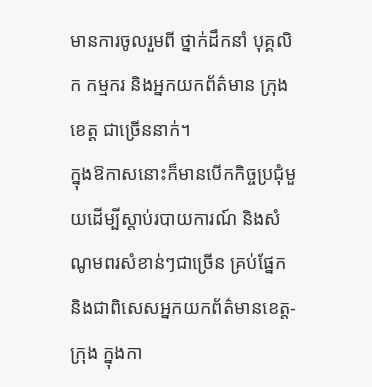មានការចូលរួមពី ថ្នាក់ដឹកនាំ បុគ្គលិក កម្មករ និងអ្នកយកព័ត៌មាន ក្រុង ខេត្ត ជាច្រើននាក់។
ក្នុងឱកាសនោះក៏មានបើកកិច្ចប្រជុំមួយដើម្បីស្តាប់របាយការណ៍ និងសំណូមពរសំខាន់ៗជាច្រើន គ្រប់ផ្នែក និងជាពិសេសអ្នកយកព័ត៌មានខេត្ត-ក្រុង ក្នុងកា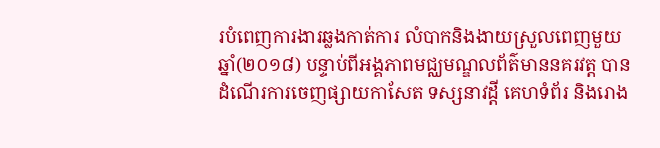របំពេញការងារឆ្លងកាត់ការ លំបាកនិងងាយស្រួលពេញមួយឆ្នាំ(២០១៨) បន្ទាប់ពីអង្គភាពមជ្ឈមណ្ឌលព័ត៌មាននគរវត្ត បានដំណើរការចេញផ្សាយកាសែត ទស្សនាវដ្តី គេហទំព័រ និងរោង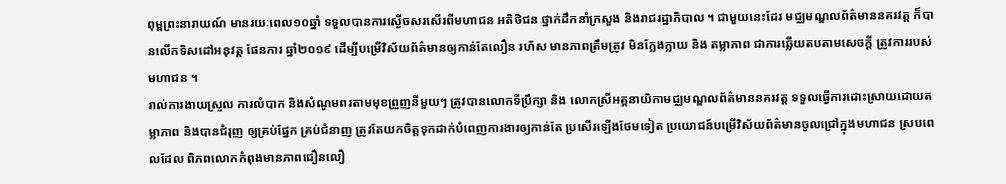ពុម្ពព្រះនារាយណ៍ មានរយៈពេល១០ឆ្នាំ ទទួលបានការស្ងើចសរសើរពីមហាជន អតិថិជន ថ្នាក់ដឹកនាំក្រសួង និងរាជរដ្ឋាភិបាល ។ ជាមួយនេះដែរ មជ្ឈមណ្ឌលព័ត៌មាននគរវត្ត ក៏បានលើកទិសដៅអនុវត្ត ផែនការ ឆ្នាំ២០១៩ ដើម្បីបម្រើវិស័យព័ត៌មានឲ្យកាន់តែលឿន រហ័ស មានភាពត្រឹមត្រូវ មិនក្លែងក្លាយ និង តម្លាភាព ជាការឆ្លើយតបតាមសេចក្តី ត្រូវការរបស់មហាជន ។
រាល់ការងាយស្រួល ការលំបាក និងសំណូមពរតាមមុខព្រួញនីមួយៗ ត្រូវបានលោកទីប្រឹក្សា និង លោកស្រីអគ្គនាយិកាមជ្ឈមណ្ឌលព័ត៌មាននគរវត្ត ទទួលធ្វើការដោះស្រាយដោយតម្លាភាព និងបានជំរុញ ឲ្យគ្រប់ផ្នែក គ្រប់ជំនាញ ត្រូវតែយកចិត្តទុកដាក់បំពេញការងារឲ្យកាន់តែ ប្រសើរឡើងថែមទៀត ប្រយោជន៍បម្រើវិស័យព័ត៌មានចូលជ្រៅក្នុងមហាជន ស្របពេលដែល ពិភពលោកកំពុងមានភាពជឿនលឿ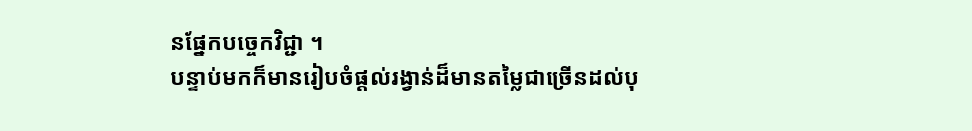នផ្នែកបច្ចេកវិជ្ជា ។
បន្ទាប់មកក៏មានរៀបចំផ្តល់រង្វាន់ដ៏មានតម្លៃជាច្រើនដល់បុ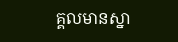គ្គលមានស្នា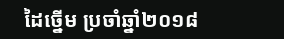ដៃច្នើម ប្រចាំឆ្នាំ២០១៨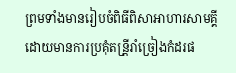ព្រមទាំងមានរៀបចំពិធីពិសាអាហារសាមគ្គី ដោយមានការប្រគុំតន្រី្តរាំច្រៀងកំដរផ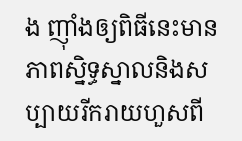ង ញ៉ាំងឲ្យពិធីនេះមានភាពស្និទ្ធស្នាលនិងសប្បាយរីករាយហួសពី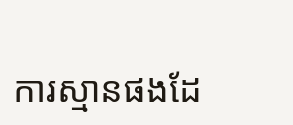ការស្មានផងដែ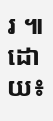រ ៕
ដោយ៖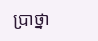ប្រាថ្នា